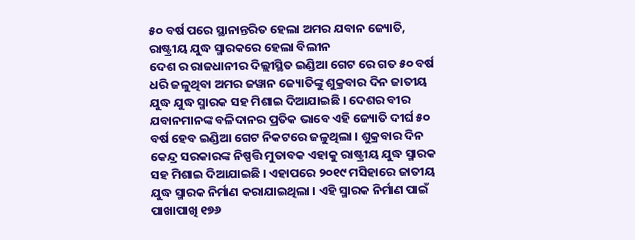୫୦ ବର୍ଷ ପରେ ସ୍ଥାନାନ୍ତରିତ ହେଲା ଅମର ଯବାନ ଜ୍ୟୋତି, ରାଷ୍ଟ୍ରୀୟ ଯୁଦ୍ଧ ସ୍ମାରକରେ ହେଲା ବିଲୀନ
ଦେଶ ର ରାଜଧାନୀର ଦିଲ୍ଲୀସ୍ଥିତ ଇଣ୍ଡିଆ ଗେଟ ରେ ଗତ ୫୦ ବର୍ଷ ଧରି ଜଳୁଥିବା ଅମର ଜୱାନ ଜ୍ୟୋତିଙ୍କୁ ଶୁକ୍ରବାର ଦିନ ଜାତୀୟ ଯୁଦ୍ଧ ଯୁଦ୍ଧ ସ୍ମାରକ ସହ ମିଶାଇ ଦିଆଯାଇଛି । ଦେଶର ବୀର ଯବାନମାନଙ୍କ ବଳିଦାନର ପ୍ରତିକ ଭାବେ ଏହି ଜ୍ୟୋତି ଦୀର୍ଘ ୫୦ ବର୍ଷ ହେବ ଇଣ୍ଡିଆ ଗେଟ ନିକଟରେ ଜଳୁଥିଲା । ଶୁକ୍ରବାର ଦିନ କେନ୍ଦ୍ର ସରକାରଙ୍କ ନିଷ୍ପତ୍ତି ମୁତାବକ ଏହାକୁ ରାଷ୍ଟ୍ରୀୟ ଯୁଦ୍ଧ ସ୍ମାରକ ସହ ମିଶାଇ ଦିଆଯାଇଛି । ଏହାପରେ ୨୦୧୯ ମସିହାରେ ଜାତୀୟ ଯୁଦ୍ଧ ସ୍ମାରକ ନିର୍ମାଣ କରାଯାଇଥିଲା । ଏହି ସ୍ମାରକ ନିର୍ମାଣ ପାଇଁ ପାଖାପାଖି ୧୭୬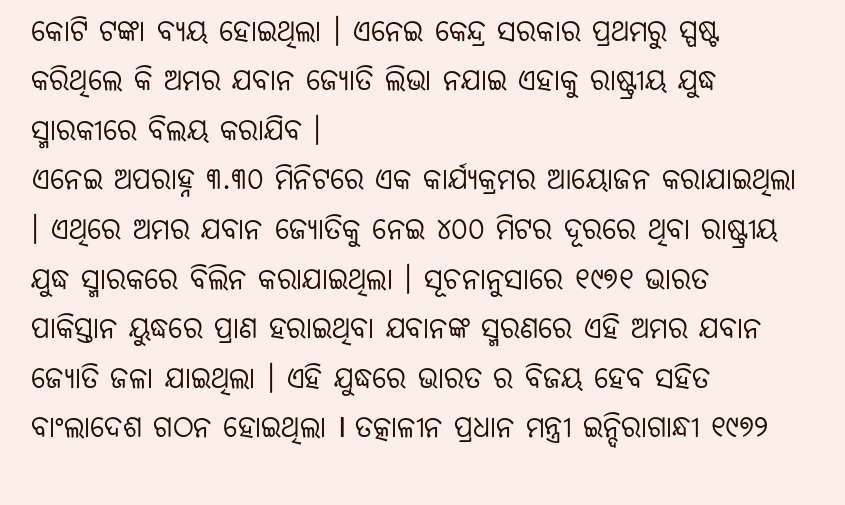କୋଟି ଟଙ୍କା ବ୍ୟୟ ହୋଇଥିଲା । ଏନେଇ କେନ୍ଦ୍ର ସରକାର ପ୍ରଥମରୁ ସ୍ପଷ୍ଟ କରିଥିଲେ କି ଅମର ଯବାନ ଜ୍ୟୋତି ଲିଭା ନଯାଇ ଏହାକୁ ରାଷ୍ଟ୍ରୀୟ ଯୁଦ୍ଧ ସ୍ମାରକୀରେ ବିଲୟ କରାଯିବ ।
ଏନେଇ ଅପରାହ୍ନ ୩.୩୦ ମିନିଟରେ ଏକ କାର୍ଯ୍ୟକ୍ରମର ଆୟୋଜନ କରାଯାଇଥିଲା । ଏଥିରେ ଅମର ଯବାନ ଜ୍ୟୋତିକୁ ନେଇ ୪୦୦ ମିଟର ଦୂରରେ ଥିବା ରାଷ୍ଟ୍ରୀୟ ଯୁଦ୍ଧ ସ୍ମାରକରେ ବିଲିନ କରାଯାଇଥିଲା । ସୂଚନାନୁସାରେ ୧୯୭୧ ଭାରତ ପାକିସ୍ତାନ ୟୁଦ୍ଧରେ ପ୍ରାଣ ହରାଇଥିବା ଯବାନଙ୍କ ସ୍ମରଣରେ ଏହି ଅମର ଯବାନ ଜ୍ୟୋତି ଜଳା ଯାଇଥିଲା । ଏହି ଯୁଦ୍ଧରେ ଭାରତ ର ବିଜୟ ହେବ ସହିତ ବାଂଲାଦେଶ ଗଠନ ହୋଇଥିଲା I ତତ୍କାଳୀନ ପ୍ରଧାନ ମନ୍ତ୍ରୀ ଇନ୍ଦିରାଗାନ୍ଧୀ ୧୯୭୨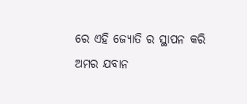ରେ ଏହି ଜ୍ୟୋତି ର ସ୍ଥାପନ କରି ଅମର ଯବାନ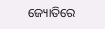ଜ୍ୟୋତିରେ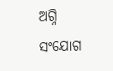ଅଗ୍ନି ସଂଯୋଗ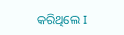କରିଥିଲେ I